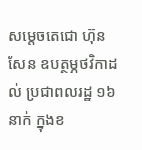សម្តេចតេជោ ហ៊ុន សែន ឧបត្ថម្ភថវិកាដល់ ប្រជាពលរដ្ឋ ១៦នាក់ ក្នុងខ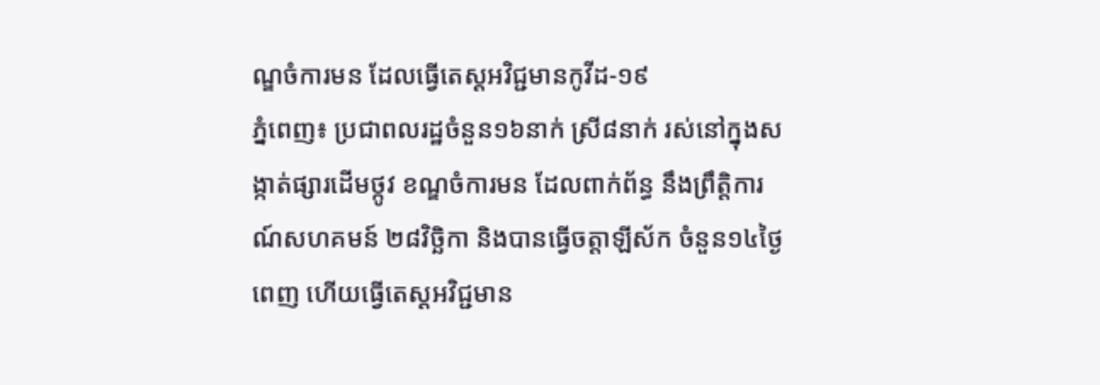ណ្ឌចំការមន ដែលធ្វើតេស្តអវិជ្ជមានកូវីដ-១៩
ភ្នំពេញ៖ ប្រជាពលរដ្ឋចំនួន១៦នាក់ ស្រី៨នាក់ រស់នៅក្នុងសង្កាត់ផ្សារដើមថ្កូវ ខណ្ឌចំការមន ដែលពាក់ព័ន្ធ នឹងព្រឹត្តិការណ៍សហគមន៍ ២៨វិច្ឆិកា និងបានធ្វើចត្តាឡីស័ក ចំនួន១៤ថ្ងៃពេញ ហើយធ្វើតេស្តអវិជ្ជមាន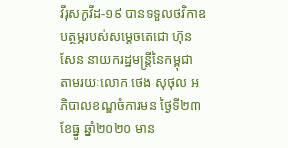វីរុសកូវីដ-១៩ បានទទួលថវិកាឧបត្ថម្ភរបស់សម្តេចតេជោ ហ៊ុន សែន នាយករដ្ឋមន្ត្រីនៃកម្ពុជា តាមរយៈលោក ថេង សុថុល អភិបាលខណ្ឌចំការមន ថ្ងៃទី២៣ ខែធ្នូ ឆ្នាំ២០២០ មាន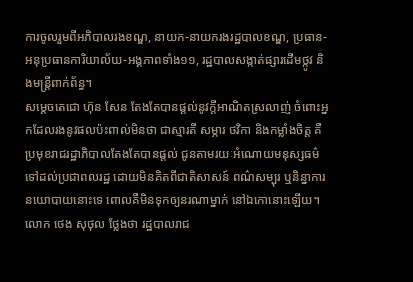ការចូលរួមពីអភិបាលរងខណ្ឌ, នាយក-នាយករងរដ្ឋបាលខណ្ឌ, ប្រធាន-អនុប្រធានការិយាល័យ-អង្គភាពទាំង១១, រដ្ឋបាលសង្កាត់ផ្សារដើមថ្កូវ និងមន្ត្រីពាក់ព័ន្ធ។
សម្ដេចតេជោ ហ៊ុន សែន តែងតែបានផ្ដល់នូវក្តីអាណិតស្រលាញ់ ចំពោះអ្នកដែលរងនូវផលប៉ះពាល់មិនថា ជាស្មារតី សម្ភារ ថវិកា និងកម្លាំងចិត្ត គឺប្រមុខរាជរដ្ឋាភិបាលតែងតែបានផ្ដល់ ជូនតាមរយៈអំណោយមនុស្សធម៌ ទៅដល់ប្រជាពលរដ្ឋ ដោយមិនគិតពីជាតិសាសន៍ ពណ៌សម្បុរ ឬនិន្នាការនយោបាយនោះទេ ពោលគឺមិនទុកឲ្យនរណាម្នាក់ នៅឯកោនោះឡើយ។
លោក ថេង សុថុល ថ្លែងថា រដ្ឋបាលរាជ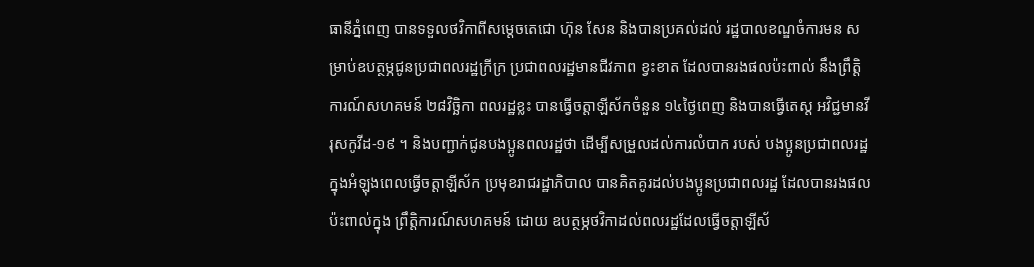ធានីភ្នំពេញ បានទទួលថវិកាពីសម្តេចតេជោ ហ៊ុន សែន និងបានប្រគល់ដល់ រដ្ឋបាលខណ្ឌចំការមន សម្រាប់ឧបត្ថម្ភជូនប្រជាពលរដ្ឋក្រីក្រ ប្រជាពលរដ្ឋមានជីវភាព ខ្វះខាត ដែលបានរងផលប៉ះពាល់ នឹងព្រឹត្តិការណ៍សហគមន៍ ២៨វិច្ឆិកា ពលរដ្ឋខ្លះ បានធ្វើចត្តាឡីស័កចំនួន ១៤ថ្ងៃពេញ និងបានធ្វើតេស្ត អវិជ្ជមានវីរុសកូវីដ-១៩ ។ និងបញ្ជាក់ជូនបងប្អូនពលរដ្ឋថា ដើម្បីសម្រួលដល់ការលំបាក របស់ បងប្អូនប្រជាពលរដ្ឋ ក្នុងអំឡុងពេលធ្វើចត្តាឡីស័ក ប្រមុខរាជរដ្ឋាភិបាល បានគិតគូរដល់បងប្អូនប្រជាពលរដ្ឋ ដែលបានរងផលប៉ះពាល់ក្នុង ព្រឹត្តិការណ៍សហគមន៍ ដោយ ឧបត្ថម្ភថវិកាដល់ពលរដ្ឋដែលធ្វើចត្តាឡីស័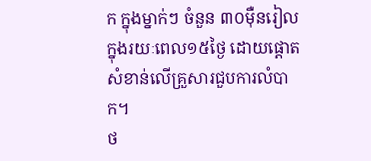ក ក្នុងម្នាក់ៗ ចំនួន ៣០ម៉ឺនរៀល ក្នុងរយៈពេល១៥ថ្ងៃ ដោយផ្តោតសំខាន់លើគ្រួសារជួបការលំបាក។
ថ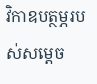វិកាឧបត្ថម្ភរបស់សម្ដេច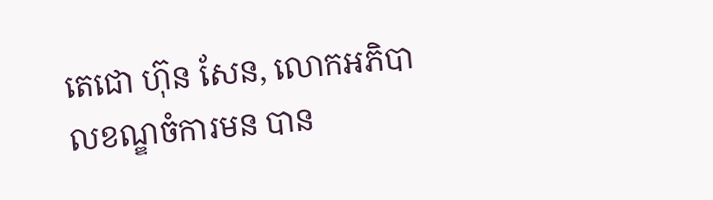តេជោ ហ៊ុន សែន, លោកអភិបាលខណ្ឌចំការមន បាន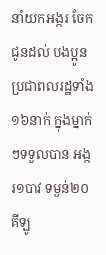នាំយកអង្ករ ចែកជូនដល់ បងប្អូនប្រជាពលរដ្ឋទាំង ១៦នាក់ ក្នុងម្នាក់ៗទទួលបាន អង្ករ១បាវ ទម្ងន់២០គីឡូ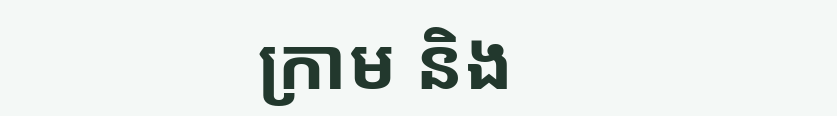ក្រាម និង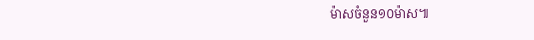ម៉ាសចំនួន១០ម៉ាស៕